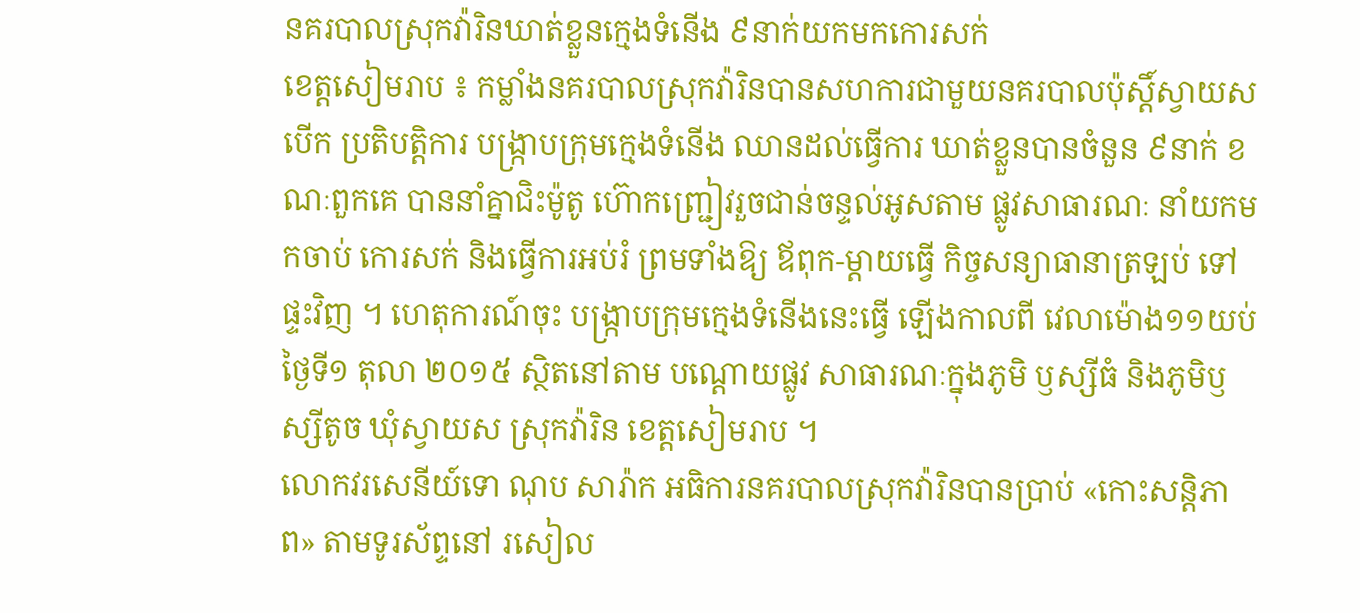នគរបាលស្រុកវ៉ារិនឃាត់ខ្លួនក្មេងទំនើង ៩នាក់យកមកកោរសក់
ខេត្តសៀមរាប ៖ កម្លាំងនគរបាលស្រុកវ៉ារិនបានសហការជាមួយនគរបាលប៉ុស្តិ៍ស្វាយស បើក ប្រតិបត្តិការ បង្ក្រាបក្រុមក្មេងទំនើង ឈានដល់ធ្វើការ ឃាត់ខ្លួនបានចំនួន ៩នាក់ ខណៈពួកគេ បាននាំគ្នាជិះម៉ូតូ ហ៊ោកញ្ជ្រៀវរួចជាន់ចន្ទល់អូសតាម ផ្លូវសាធារណៈ នាំយកមកចាប់ កោរសក់ និងធ្វើការអប់រំ ព្រមទាំងឱ្យ ឪពុក-ម្តាយធ្វើ កិច្ចសន្យាធានាត្រឡប់ ទៅផ្ទះវិញ ។ ហេតុការណ៍ចុះ បង្ក្រាបក្រុមក្មេងទំនើងនេះធ្វើ ឡើងកាលពី វេលាម៉ោង១១យប់ ថ្ងៃទី១ តុលា ២០១៥ ស្ថិតនៅតាម បណ្តោយផ្លូវ សាធារណៈក្នុងភូមិ ឫស្សីធំ និងភូមិឫស្សីតូច ឃុំស្វាយស ស្រុកវ៉ារិន ខេត្តសៀមរាប ។
លោកវរសេនីយ៍ទោ ណុប សារ៉ាក អធិការនគរបាលស្រុកវ៉ារិនបានប្រាប់ «កោះសន្តិភាព» តាមទូរស័ព្ទនៅ រសៀល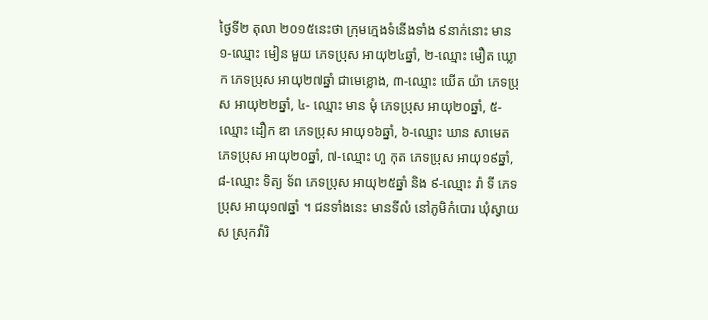ថ្ងៃទី២ តុលា ២០១៥នេះថា ក្រុមក្មេងទំនើងទាំង ៩នាក់នោះ មាន ១-ឈ្មោះ មៀន មួយ ភេទប្រុស អាយុ២៤ឆ្នាំ, ២-ឈ្មោះ មឿត ឃ្លោក ភេទប្រុស អាយុ២៧ឆ្នាំ ជាមេខ្លោង, ៣-ឈ្មោះ យើត យ៉ា ភេទប្រុស អាយុ២២ឆ្នាំ, ៤- ឈ្មោះ មាន មុំ ភេទប្រុស អាយុ២០ឆ្នាំ, ៥-ឈ្មោះ ដឿក ឌា ភេទប្រុស អាយុ១៦ឆ្នាំ, ៦-ឈ្មោះ ឃាន សាមេត ភេទប្រុស អាយុ២០ឆ្នាំ, ៧-ឈ្មោះ ហួ កុត ភេទប្រុស អាយុ១៩ឆ្នាំ, ៨-ឈ្មោះ ទិត្យ ទ័ព ភេទប្រុស អាយុ២៥ឆ្នាំ និង ៩-ឈ្មោះ រ៉ា ទី ភេទប្រុស អាយុ១៧ឆ្នាំ ។ ជនទាំងនេះ មានទីលំ នៅភូមិកំបោរ ឃុំស្វាយស ស្រុកវ៉ារិ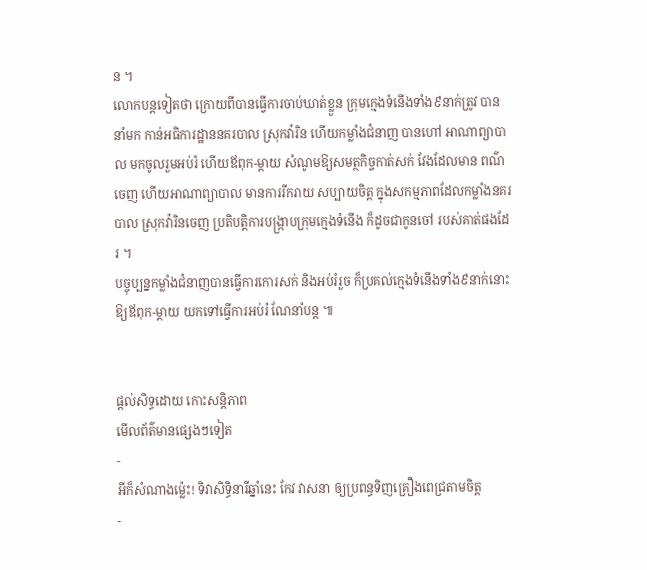ន ។
លោកបន្តទៀតថា ក្រោយពីបានធ្វើការចាប់ឃាត់ខ្លួន ក្រុមក្មេងទំនើងទាំង៩នាក់ត្រូវ បាននាំមក កាន់អធិការដ្ឋាននគរបាល ស្រុកវ៉ារិន ហើយកម្លាំងជំនាញ បានហៅ អាណាព្យាបាល មកចូលរួមអប់រំ ហើយឪពុក-ម្តាយ សំណូមឱ្យសមត្ថកិច្ចកាត់សក់ វែងដែលមាន ពណ៌ចេញ ហើយអាណាព្យាបាល មានការរីករាយ សប្បាយចិត្ត ក្នុងសកម្មភាពដែលកម្លាំងនគរបាល ស្រុកវ៉ារិនចេញ ប្រតិបត្តិការបង្ក្រាបក្រុមក្មេងទំនើង ក៏ដូចជាកូនចៅ របស់គាត់ផងដែរ ។
បច្ចុប្បន្នកម្លាំងជំនាញបានធ្វើការកោរសក់ និងអប់រំរួច ក៏ប្រគល់ក្មេងទំនើងទាំង៩នាក់នោះ ឱ្យឪពុក-ម្តាយ យកទៅធ្វើការអប់រំ ណែនាំបន្ត ៕


ផ្តល់សិទ្ធដោយ កោះសន្តិភាព
មើលព័ត៌មានផ្សេងៗទៀត
-
អីក៏សំណាងម្ល៉េះ! ទិវាសិទ្ធិនារីឆ្នាំនេះ កែវ វាសនា ឲ្យប្រពន្ធទិញគ្រឿងពេជ្រតាមចិត្ត
-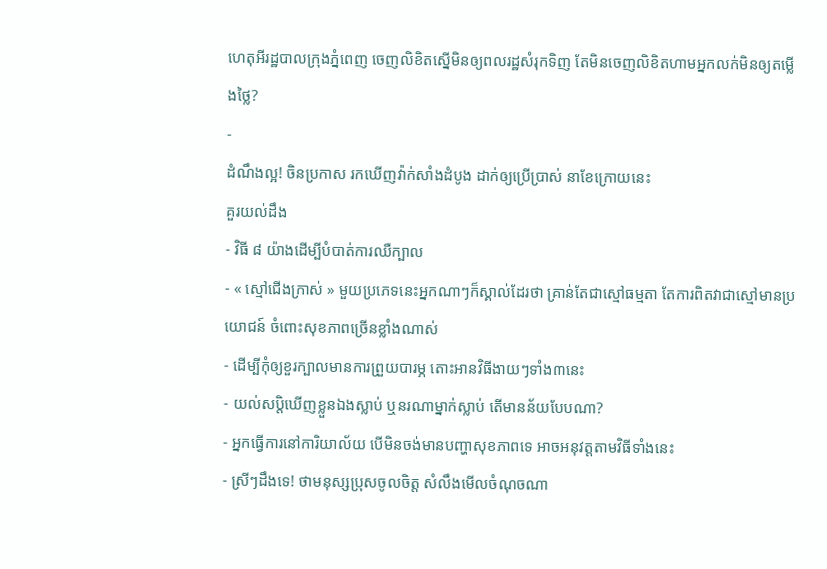ហេតុអីរដ្ឋបាលក្រុងភ្នំពេញ ចេញលិខិតស្នើមិនឲ្យពលរដ្ឋសំរុកទិញ តែមិនចេញលិខិតហាមអ្នកលក់មិនឲ្យតម្លើងថ្លៃ?
-
ដំណឹងល្អ! ចិនប្រកាស រកឃើញវ៉ាក់សាំងដំបូង ដាក់ឲ្យប្រើប្រាស់ នាខែក្រោយនេះ
គួរយល់ដឹង
- វិធី ៨ យ៉ាងដើម្បីបំបាត់ការឈឺក្បាល
- « ស្មៅជើងក្រាស់ » មួយប្រភេទនេះអ្នកណាៗក៏ស្គាល់ដែរថា គ្រាន់តែជាស្មៅធម្មតា តែការពិតវាជាស្មៅមានប្រយោជន៍ ចំពោះសុខភាពច្រើនខ្លាំងណាស់
- ដើម្បីកុំឲ្យខួរក្បាលមានការព្រួយបារម្ភ តោះអានវិធីងាយៗទាំង៣នេះ
- យល់សប្តិឃើញខ្លួនឯងស្លាប់ ឬនរណាម្នាក់ស្លាប់ តើមានន័យបែបណា?
- អ្នកធ្វើការនៅការិយាល័យ បើមិនចង់មានបញ្ហាសុខភាពទេ អាចអនុវត្តតាមវិធីទាំងនេះ
- ស្រីៗដឹងទេ! ថាមនុស្សប្រុសចូលចិត្ត សំលឹងមើលចំណុចណា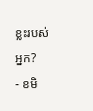ខ្លះរបស់អ្នក?
- ខមិ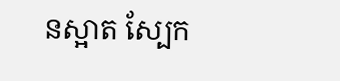នស្អាត ស្បែក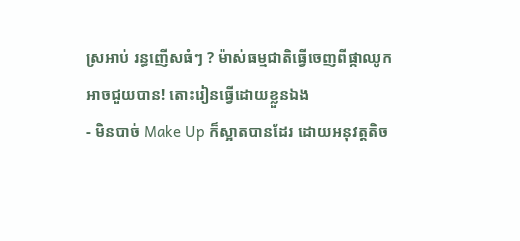ស្រអាប់ រន្ធញើសធំៗ ? ម៉ាស់ធម្មជាតិធ្វើចេញពីផ្កាឈូកអាចជួយបាន! តោះរៀនធ្វើដោយខ្លួនឯង
- មិនបាច់ Make Up ក៏ស្អាតបានដែរ ដោយអនុវត្តតិច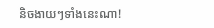និចងាយៗទាំងនេះណា!